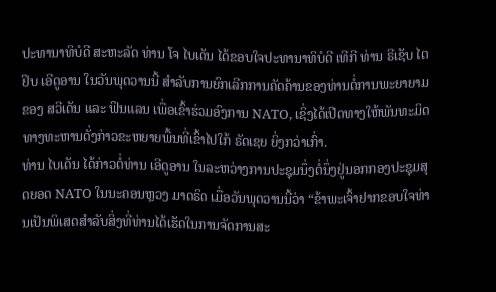ປະທານາທິບໍດີ ສະຫະລັດ ທ່ານ ໂຈ ໄບເດັນ ໄດ້ຂອບໃຈປະທານາທິບໍດີ ເທີກີ ທ່ານ ຣີເຊັບ ໄຕຢິບ ເອີດູອານ ໃນວັນພຸດວານນີ້ ສຳລັບການຍົກເລີກການຄັດຄ້ານຂອງທ່ານຕໍ່ການພະຍາຍາມຂອງ ສວີເດັນ ແລະ ຟິນແລນ ເພື່ອເຂົ້າຮ່ວມອົງການ NATO, ເຊິ່ງໄດ້ເປີດທາງໃຫ້ພັນທະມິດທາງທະຫານດັ່ງກ່າວຂະຫຍາຍພື້ນທີ່ເຂົ້າໄປໃກ້ ຣັດເຊຍ ຍິ່ງກວ່າເກົ່າ.
ທ່ານ ໄບເດັນ ໄດ້ກ່າວຕໍ່ທ່ານ ເອີດູອານ ໃນລະຫວ່າງການປະຊຸມນຶ່ງຕໍ່ນຶ່ງຢູ່ນອກກອງປະຊຸມສຸດຍອດ NATO ໃນນະຄອນຫຼວງ ມາດຣິດ ເມື່ອວັນພຸດວານນີ້ວ່າ “ຂ້າພະເຈົ້າຢາກຂອບໃຈທ່ານເປັນພິເສດສຳລັບສິ່ງທີ່ທ່ານໄດ້ເຮັດໃນການຈັດການສະ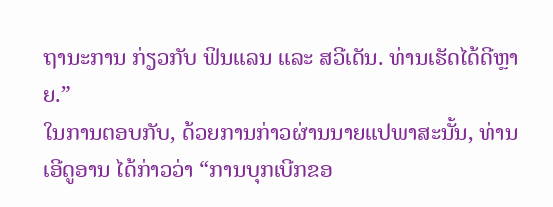ຖານະການ ກ່ຽວກັບ ຟິນແລນ ແລະ ສວີເດັນ. ທ່ານເຮັດໄດ້ດີຫຼາຍ.”
ໃນການຕອບກັບ, ດ້ວຍການກ່າວຜ່ານນາຍແປພາສະນັ້ນ, ທ່ານ ເອີດູອານ ໄດ້ກ່າວວ່າ “ການບຸກເບີກຂອ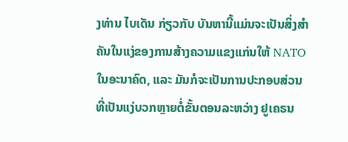ງທ່ານ ໄບເດັນ ກ່ຽວກັບ ບັນຫານີ້ແມ່ນຈະເປັນສິ່ງສຳຄັນໃນແງ່ຂອງການສ້າງຄວາມແຂງແກ່ນໃຫ້ NATO ໃນອະນາຄົດ, ແລະ ມັນກໍຈະເປັນການປະກອບສ່ວນທີ່ເປັນແງ່ບວກຫຼາຍຕໍ່ຂັ້ນຕອນລະຫວ່າງ ຢູເຄຣນ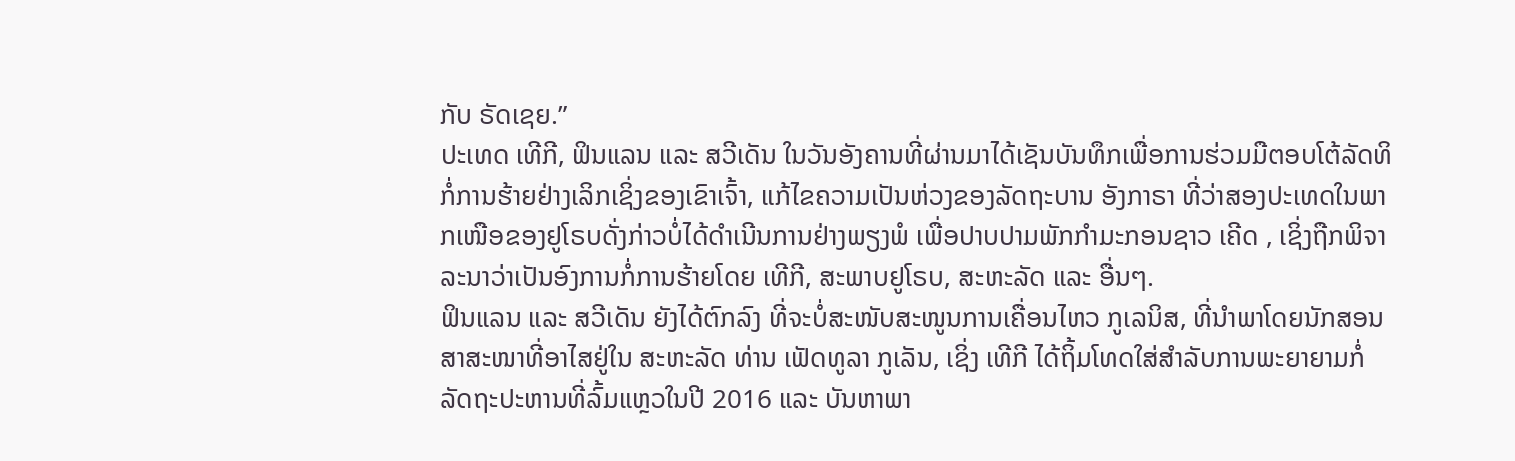ກັບ ຣັດເຊຍ.”
ປະເທດ ເທີກີ, ຟິນແລນ ແລະ ສວີເດັນ ໃນວັນອັງຄານທີ່ຜ່ານມາໄດ້ເຊັນບັນທຶກເພື່ອການຮ່ວມມືຕອບໂຕ້ລັດທິກໍ່ການຮ້າຍຢ່າງເລິກເຊິ່ງຂອງເຂົາເຈົ້າ, ແກ້ໄຂຄວາມເປັນຫ່ວງຂອງລັດຖະບານ ອັງກາຣາ ທີ່ວ່າສອງປະເທດໃນພາກເໜືອຂອງຢູໂຣບດັ່ງກ່າວບໍ່ໄດ້ດຳເນີນການຢ່າງພຽງພໍ ເພື່ອປາບປາມພັກກຳມະກອນຊາວ ເຄີດ , ເຊິ່ງຖືກພິຈາລະນາວ່າເປັນອົງການກໍ່ການຮ້າຍໂດຍ ເທີກີ, ສະພາບຢູໂຣບ, ສະຫະລັດ ແລະ ອື່ນໆ.
ຟິນແລນ ແລະ ສວີເດັນ ຍັງໄດ້ຕົກລົງ ທີ່ຈະບໍ່ສະໜັບສະໜູນການເຄື່ອນໄຫວ ກູເລນິສ, ທີ່ນຳພາໂດຍນັກສອນສາສະໜາທີ່ອາໄສຢູ່ໃນ ສະຫະລັດ ທ່ານ ເຟັດທູລາ ກູເລັນ, ເຊິ່ງ ເທີກີ ໄດ້ຖິ້ມໂທດໃສ່ສຳລັບການພະຍາຍາມກໍ່ລັດຖະປະຫານທີ່ລົ້ມແຫຼວໃນປີ 2016 ແລະ ບັນຫາພາ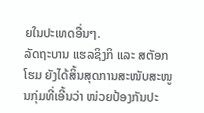ຍໃນປະເທດອື່ນໆ.
ລັດຖະບານ ແຮລຊິງກິ ແລະ ສຕັອກໂຮມ ຍັງໄດ້ສິ້ນສຸດການສະໜັບສະໜູນກຸ່ມທີ່ເອີ້ນວ່າ ໜ່ວຍປ້ອງກັນປະ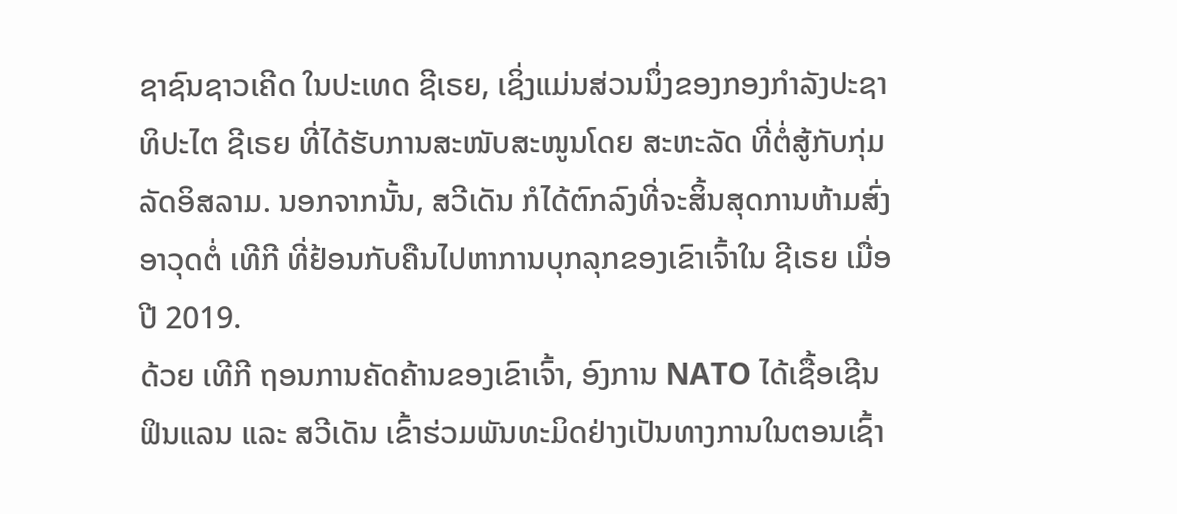ຊາຊົນຊາວເຄີດ ໃນປະເທດ ຊີເຣຍ, ເຊິ່ງແມ່ນສ່ວນນຶ່ງຂອງກອງກຳລັງປະຊາທິປະໄຕ ຊີເຣຍ ທີ່ໄດ້ຮັບການສະໜັບສະໜູນໂດຍ ສະຫະລັດ ທີ່ຕໍ່ສູ້ກັບກຸ່ມລັດອິສລາມ. ນອກຈາກນັ້ນ, ສວີເດັນ ກໍໄດ້ຕົກລົງທີ່ຈະສິ້ນສຸດການຫ້າມສົ່ງອາວຸດຕໍ່ ເທີກີ ທີ່ຢ້ອນກັບຄືນໄປຫາການບຸກລຸກຂອງເຂົາເຈົ້າໃນ ຊີເຣຍ ເມື່ອປີ 2019.
ດ້ວຍ ເທີກີ ຖອນການຄັດຄ້ານຂອງເຂົາເຈົ້າ, ອົງການ NATO ໄດ້ເຊື້ອເຊີນ ຟິນແລນ ແລະ ສວີເດັນ ເຂົ້າຮ່ວມພັນທະມິດຢ່າງເປັນທາງການໃນຕອນເຊົ້າ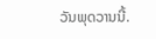ວັນພຸດວານນີ້.